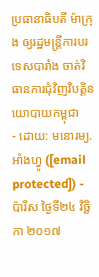ប្រធានាធិបតី ម៉ាក្រុង ឲ្យរដ្ឋមន្ត្រីការបរទេសបារាំង ចាត់វិធានការជុំវិញវិបត្តិនយោបាយកម្ពុជា
- ដោយ: មនោរម្យ.អាំងហ្វូ ([email protected]) - ប៉ារីស ថ្ងៃទី២៤ វិច្ឆិកា ២០១៧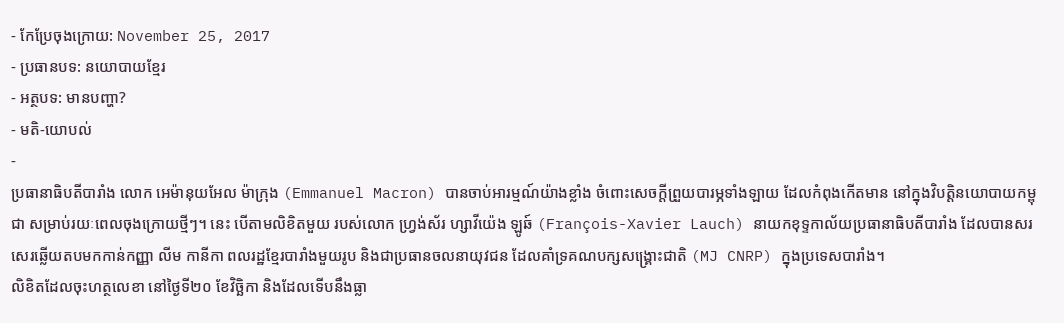- កែប្រែចុងក្រោយ: November 25, 2017
- ប្រធានបទ: នយោបាយខ្មែរ
- អត្ថបទ: មានបញ្ហា?
- មតិ-យោបល់
-
ប្រធានាធិបតីបារាំង លោក អេម៉ានុយអែល ម៉ាក្រុង (Emmanuel Macron) បានចាប់អារម្មណ៍យ៉ាងខ្លាំង ចំពោះសេចក្ដីព្រួយបារម្ភទាំងឡាយ ដែលកំពុងកើតមាន នៅក្នុងវិបត្តិនយោបាយកម្ពុជា សម្រាប់រយៈពេលចុងក្រោយថ្មីៗ។ នេះ បើតាមលិខិតមួយ របស់លោក ហ្វ្រង់ស័រ ហ្សាវីយ៉េង ឡូឆ៍ (François-Xavier Lauch) នាយកខុទ្ទកាល័យប្រធានាធិបតីបារាំង ដែលបានសរសេរឆ្លើយតបមកកាន់កញ្ញា លីម កានីកា ពលរដ្ឋខ្មែរបារាំងមួយរូប និងជាប្រធានចលនាយុវជន ដែលគាំទ្រគណបក្សសង្គ្រោះជាតិ (MJ CNRP) ក្នុងប្រទេសបារាំង។
លិខិតដែលចុះហត្ថលេខា នៅថ្ងៃទី២០ ខែវិច្ឆិកា និងដែលទើបនឹងធ្លា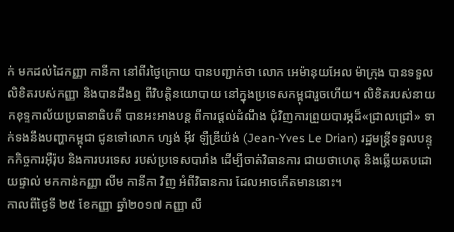ក់ មកដល់ដៃកញ្ញា កានីកា នៅពីរថ្ងៃក្រោយ បានបញ្ជាក់ថា លោក អេម៉ានុយអែល ម៉ាក្រុង បានទទួលលិខិតរបស់កញ្ញា និងបានដឹងឮ ពីវិបត្តិនយោបាយ នៅក្នុងប្រទេសកម្ពុជារួចហើយ។ លិខិតរបស់នាយកខុទ្ទកាល័យប្រធានាធិបតី បានអះអាងបន្ត ពីការផ្ដល់ដំណឹង ជុំវិញការព្រួយបារម្ភដ៏«ជ្រាលជ្រៅ» ទាក់ទងនឹងបញ្ហាកម្ពុជា ជូនទៅលោក ហ្សង់ អ៊ីវ ឡឺឌ្រីយ៉ង់ (Jean-Yves Le Drian) រដ្ឋមន្ត្រីទទួលបន្ទុកកិច្ចការអ៊ឺរ៉ុប និងការបរទេស របស់ប្រទេសបារាំង ដើម្បីចាត់វិធានការ ជាយថាហេតុ និងឆ្លើយតបដោយផ្ទាល់ មកកាន់កញ្ញា លីម កានីកា វិញ អំពីវិធានការ ដែលអាចកើតមាននោះ។
កាលពីថ្ងៃទី ២៥ ខែកញ្ញា ឆ្នាំ២០១៧ កញ្ញា លី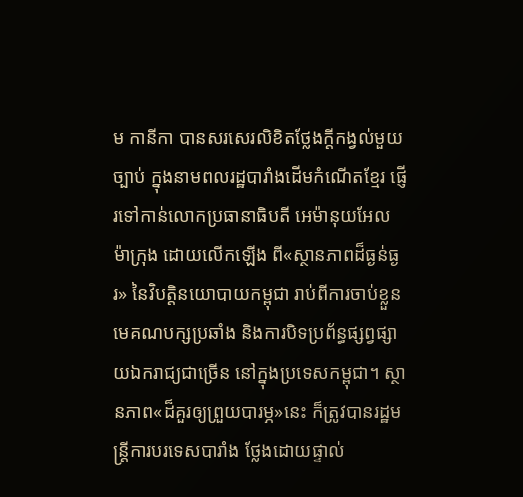ម កានីកា បានសរសេរលិខិតថ្លែងក្ដីកង្វល់មួយច្បាប់ ក្នុងនាមពលរដ្ឋបារាំងដើមកំណើតខ្មែរ ផ្ញើរទៅកាន់លោកប្រធានាធិបតី អេម៉ានុយអែល ម៉ាក្រុង ដោយលើកឡើង ពី«ស្ថានភាពដ៏ធ្ងន់ធ្ងរ» នៃវិបត្តិនយោបាយកម្ពុជា រាប់ពីការចាប់ខ្លួនមេគណបក្សប្រឆាំង និងការបិទប្រព័ន្ធផ្សព្វផ្សាយឯករាជ្យជាច្រើន នៅក្នុងប្រទេសកម្ពុជា។ ស្ថានភាព«ដ៏គួរឲ្យព្រួយបារម្ភ»នេះ ក៏ត្រូវបានរដ្ឋមន្ត្រីការបរទេសបារាំង ថ្លែងដោយផ្ទាល់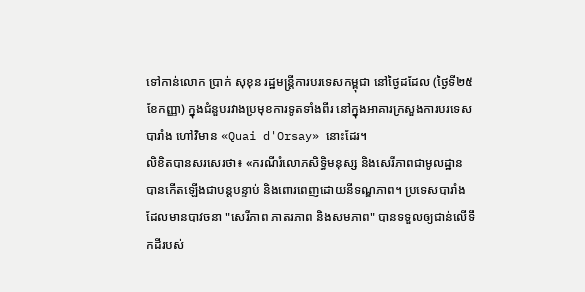ទៅកាន់លោក ប្រាក់ សុខុន រដ្ឋមន្ត្រីការបរទេសកម្ពុជា នៅថ្ងៃដដែល (ថ្ងៃទី២៥ ខែកញ្ញា) ក្នុងជំនួបរវាងប្រមុខការទូតទាំងពីរ នៅក្នុងអាគារក្រសួងការបរទេសបារាំង ហៅវិមាន «Quai d'Orsay» នោះដែរ។
លិខិតបានសរសេរថា៖ «ករណីរំលោភសិទ្ធិមនុស្ស និងសេរីភាពជាមូលដ្ឋាន បានកើតឡើងជាបន្តបន្ទាប់ និងពោរពេញដោយនីទណ្ឌភាព។ ប្រទេសបារាំង ដែលមានបាវចនា "សេរីភាព ភាតរភាព និងសមភាព" បានទទួលឲ្យជាន់លើទឹកដីរបស់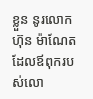ខ្លួន នូរលោក ហ៊ុន ម៉ាណែត ដែលឪពុករបស់លោ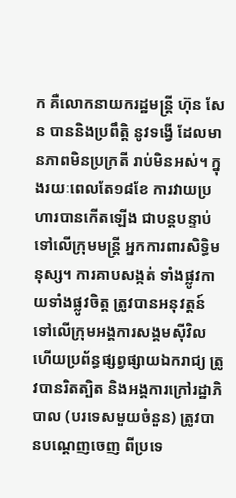ក គឺលោកនាយករដ្ឋមន្ត្រី ហ៊ុន សែន បាននិងប្រពឹត្តិ នូវទង្វើ ដែលមានភាពមិនប្រក្រតី រាប់មិនអស់។ ក្នុងរយៈពេលតែ១៨ខែ ការវាយប្រហារបានកើតឡើង ជាបន្តបន្ទាប់ ទៅលើក្រុមមន្ត្រី អ្នកការពារសិទ្ធិមនុស្ស។ ការគាបសង្កត់ ទាំងផ្លូវកាយទាំងផ្លូវចិត្ត ត្រូវបានអនុវត្តន៍ ទៅលើក្រុមអង្គការសង្គមស៊ីវិល ហើយប្រព័ន្ធផ្សព្វផ្សាយឯករាជ្យ ត្រូវបានរិតត្បិត និងអង្គការក្រៅរដ្ឋាភិបាល (បរទេសមួយចំនួន) ត្រូវបានបណ្ដេញចេញ ពីប្រទេ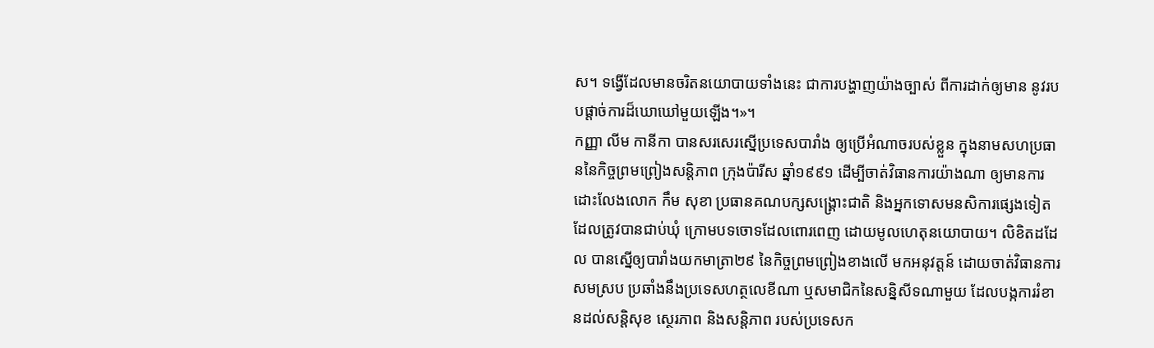ស។ ទង្វើដែលមានចរិតនយោបាយទាំងនេះ ជាការបង្ហាញយ៉ាងច្បាស់ ពីការដាក់ឲ្យមាន នូវរបបផ្ដាច់ការដ៏ឃោឃៅមួយឡើង។»។
កញ្ញា លីម កានីកា បានសរសេរស្នើប្រទេសបារាំង ឲ្យប្រើអំណាចរបស់ខ្លួន ក្នុងនាមសហប្រធាននៃកិច្ចព្រមព្រៀងសន្តិភាព ក្រុងប៉ារីស ឆ្នាំ១៩៩១ ដើម្បីចាត់វិធានការយ៉ាងណា ឲ្យមានការដោះលែងលោក កឹម សុខា ប្រធានគណបក្សសង្គ្រោះជាតិ និងអ្នកទោសមនសិការផ្សេងទៀត ដែលត្រូវបានជាប់ឃុំ ក្រោមបទចោទដែលពោរពេញ ដោយមូលហេតុនយោបាយ។ លិខិតដដែល បានស្នើឲ្យបារាំងយកមាត្រា២៩ នៃកិច្ចព្រមព្រៀងខាងលើ មកអនុវត្តន៍ ដោយចាត់វិធានការសមស្រប ប្រឆាំងនឹងប្រទេសហត្ថលេខីណា ឬសមាជិកនៃសន្និសីទណាមួយ ដែលបង្កការរំខានដល់សន្តិសុខ ស្ថេរភាព និងសន្តិភាព របស់ប្រទេសក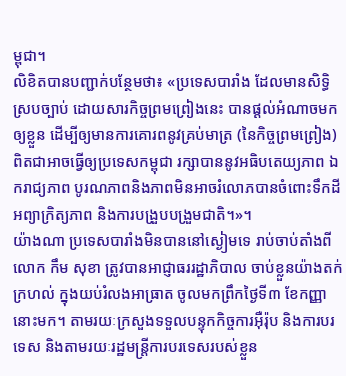ម្ពុជា។
លិខិតបានបញ្ជាក់បន្ថែមថា៖ «ប្រទេសបារាំង ដែលមានសិទ្ធិស្របច្បាប់ ដោយសារកិច្ចព្រមព្រៀងនេះ បានផ្ដល់អំណាចមកឲ្យខ្លួន ដើម្បីឲ្យមានការគោរពនូវគ្រប់មាត្រ (នៃកិច្ចព្រមព្រៀង) ពិតជាអាចធ្វើឲ្យប្រទេសកម្ពុជា រក្សាបាននូវអធិបតេយ្យភាព ឯករាជ្យភាព បូរណភាពនិងភាពមិនអាចរំលោភបានចំពោះទឹកដី អព្យាក្រិត្យភាព និងការបង្រួបបង្រួមជាតិ។»។
យ៉ាងណា ប្រទេសបារាំងមិនបាននៅស្ងៀមទេ រាប់ចាប់តាំងពីលោក កឹម សុខា ត្រូវបានអាជ្ញាធររដ្ឋាភិបាល ចាប់ខ្លួនយ៉ាងតក់ក្រហល់ ក្នុងយប់រំលងអាធ្រាត ចូលមកព្រឹកថ្ងៃទី៣ ខែកញ្ញានោះមក។ តាមរយៈក្រសួងទទួលបន្ទុកកិច្ចការអ៊ឺរ៉ុប និងការបរទេស និងតាមរយៈរដ្ឋមន្ត្រីការបរទេសរបស់ខ្លួន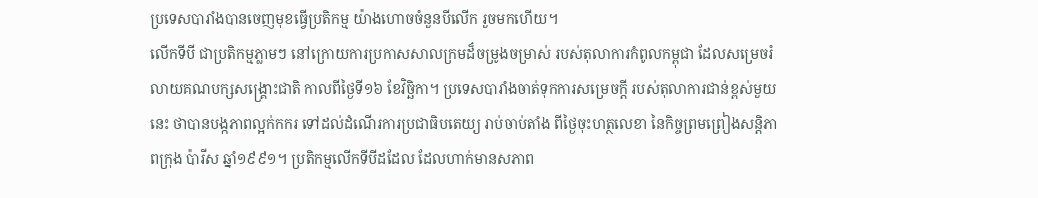ប្រទេសបារាំងបានចេញមុខធ្វើប្រតិកម្ម យ៉ាងហោចចំនួនបីលើក រួចមកហើយ។
លើកទីបី ជាប្រតិកម្មភ្លាមៗ នៅក្រោយការប្រកាសសាលក្រមដ៏ចម្រូងចម្រាស់ របស់តុលាការកំពូលកម្ពុជា ដែលសម្រេចរំលាយគណបក្សសង្គ្រោះជាតិ កាលពីថ្ងៃទី១៦ ខែវិច្ឆិកា។ ប្រទេសបារាំងចាត់ទុកការសម្រេចក្ដី របស់តុលាការជាន់ខ្ពស់មួយនេះ ថាបានបង្កភាពល្អក់កករ ទៅដល់ដំណើរការប្រជាធិបតេយ្យ រាប់ចាប់តាំង ពីថ្ងៃចុះហត្ថលេខា នៃកិច្ចព្រមព្រៀងសន្តិភាពក្រុង ប៉ារីស ឆ្នាំ១៩៩១។ ប្រតិកម្មលើកទីបីដដែល ដែលហាក់មានសភាព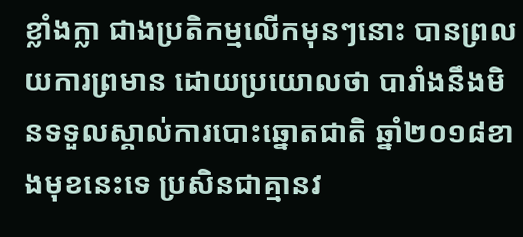ខ្លាំងក្លា ជាងប្រតិកម្មលើកមុនៗនោះ បានព្រលយការព្រមាន ដោយប្រយោលថា បារាំងនឹងមិនទទួលស្គាល់ការបោះឆ្នោតជាតិ ឆ្នាំ២០១៨ខាងមុខនេះទេ ប្រសិនជាគ្មានវ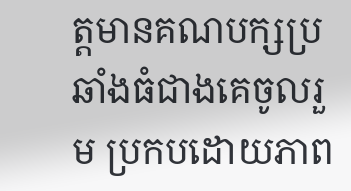ត្តមានគណបក្សប្រឆាំងធំជាងគេចូលរួម ប្រកបដោយភាព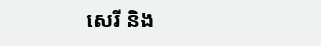សេរី និង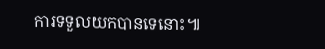ការទទួលយកបានទេនោះ៕